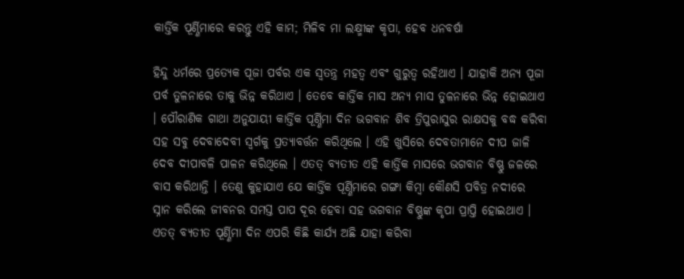କାର୍ତ୍ତିକ ପୂର୍ଣ୍ଣିମାରେ କରନ୍ତୁ ଏହି କାମ; ମିଳିବ ମା ଲକ୍ଷ୍ମୀଙ୍କ କୃପା, ହେବ ଧନବର୍ଷା

ହିନ୍ଦୁ ଧର୍ମରେ ପ୍ରତ୍ୟେକ ପୂଜା ପର୍ବର ଏକ ସ୍ୱତନ୍ତ୍ର ମହତ୍ୱ ଏବଂ ଗୁରୁତ୍ୱ ରହିଥାଏ । ଯାହାକି ଅନ୍ୟ ପୂଜା ପର୍ବ ତୁଳନାରେ ତାକୁ ଭିନ୍ନ କରିଥାଏ । ତେବେ କାର୍ତ୍ତିକ ମାସ ଅନ୍ୟ ମାସ ତୁଳନାରେ ଭିନ୍ନ ହୋଇଥାଏ । ପୌରାଣିକ ଗାଥା ଅନୁଯାୟୀ କାର୍ତ୍ତିକ ପୂର୍ଣ୍ଣିମା ଦିନ ଭଗବାନ ଶିବ ତ୍ରିପୁରାସୁର ରାକ୍ଷସକୁ ବଦ୍ଧ କରିବା ସହ ସବୁ ଦେବାଦେବୀ ସ୍ୱର୍ଗକୁ ପ୍ରତ୍ୟାବର୍ତ୍ତନ କରିଥିଲେ । ଏହି ଖୁସିରେ ଦେବତାମାନେ ଦୀପ ଜାଳି ଦେବ ଦୀପାବଳି ପାଳନ କରିଥିଲେ । ଏତତ୍ ବ୍ୟତୀତ ଏହି କାର୍ତ୍ତିକ ମାସରେ ଭଗବାନ ବିଷ୍ଣୁ ଜଳରେ ବାସ କରିଥାନ୍ତି । ତେଣୁ କୁହାଯାଏ ଯେ କାର୍ତ୍ତିକ ପୂର୍ଣ୍ଣିମାରେ ଗଙ୍ଗା କିମ୍ବା କୌଣସି ପବିତ୍ର ନଦୀରେ ସ୍ନାନ କରିଲେ ଜୀବନର ସମସ୍ତ ପାପ ଦୂର ହେବା ସହ ଭଗବାନ ବିଷ୍ଣୁଙ୍କ କୃପା ପ୍ରାପ୍ତି ହୋଇଥାଏ । ଏତତ୍ ବ୍ୟତୀତ ପୂର୍ଣ୍ଣିମା ଦିନ ଏପରି କିଛି କାର୍ଯ୍ୟ ଅଛି ଯାହା କରିବା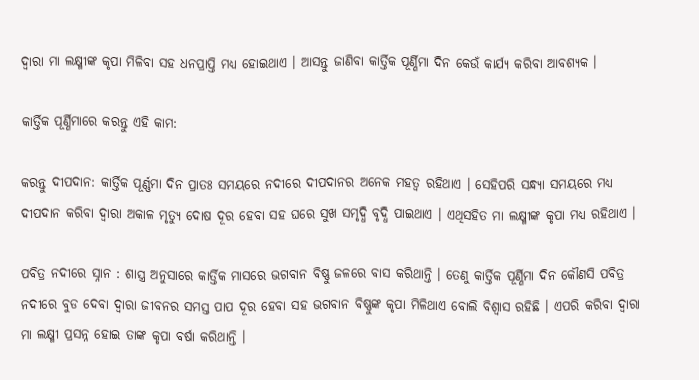ଦ୍ୱାରା ମା ଲକ୍ଷ୍ମୀଙ୍କ କୃପା ମିଳିବା ସହ ଧନପ୍ରାପ୍ତି ମଧ୍ୟ ହୋଇଥାଏ । ଆସନ୍ତୁ ଜାଣିବା କାର୍ତ୍ତିକ ପୂର୍ଣ୍ଣିମା ଦିନ କେଉଁ କାର୍ଯ୍ୟ କରିବା ଆବଶ୍ୟକ ।

କାର୍ତ୍ତିକ ପୂର୍ଣ୍ଣିମାରେ କରନ୍ତୁ ଏହି କାମ:

କରନ୍ତୁ ଦୀପଦାନ: କାର୍ତ୍ତିକ ପୂର୍ଣ୍ଣମା ଦିନ ପ୍ରାତଃ ସମୟରେ ନଦୀରେ ଦୀପଦାନର ଅନେକ ମହତ୍ୱ ରହିଥାଏ । ସେହିପରି ସନ୍ଧ୍ୟା ସମୟରେ ମଧ୍ୟ ଦୀପଦାନ କରିବା ଦ୍ୱାରା ଅକାଳ ମୃତ୍ୟୁ ଦୋଷ ଦୂର ହେବା ସହ ଘରେ ସୁଖ ସମୃଦ୍ଧି ବୃଦ୍ଧି ପାଇଥାଏ । ଏଥିସହିତ ମା ଲକ୍ଷ୍ମୀଙ୍କ କୃପା ମଧ୍ୟ ରହିଥାଏ ।

ପବିତ୍ର ନଦୀରେ ସ୍ନାନ : ଶାସ୍ତ୍ର ଅନୁସାରେ କାର୍ତ୍ତିକ ମାସରେ ଭଗବାନ ବିଷ୍ଣୁ ଜଳରେ ବାସ କରିଥାନ୍ତି । ତେଣୁ କାର୍ତ୍ତିକ ପୂର୍ଣ୍ଣିମା ଦିନ କୌଣସି ପବିତ୍ର ନଦୀରେ ବୁଡ ଦେବା ଦ୍ୱାରା ଜୀବନର ସମସ୍ତ ପାପ ଦୂର ହେବା ସହ ଭଗବାନ ବିଷ୍ଣୁଙ୍କ କୃପା ମିଳିଥାଏ ବୋଲି ବିଶ୍ୱାସ ରହିଛି । ଏପରି କରିବା ଦ୍ୱାରା ମା ଲକ୍ଷ୍ମୀ ପ୍ରସନ୍ନ ହୋଇ ତାଙ୍କ କୃପା ବର୍ଷା କରିଥାନ୍ତି ।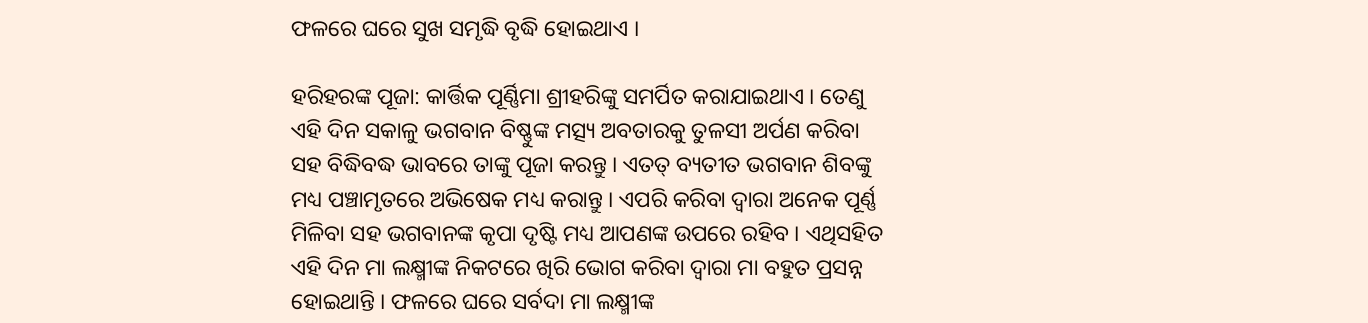ଫଳରେ ଘରେ ସୁଖ ସମୃଦ୍ଧି ବୃଦ୍ଧି ହୋଇଥାଏ ।

ହରିହରଙ୍କ ପୂଜା: କାର୍ତ୍ତିକ ପୂର୍ଣ୍ଣିମା ଶ୍ରୀହରିଙ୍କୁ ସମର୍ପିତ କରାଯାଇଥାଏ । ତେଣୁ ଏହି ଦିନ ସକାଳୁ ଭଗବାନ ବିଷ୍ଣୁଙ୍କ ମତ୍ସ୍ୟ ଅବତାରକୁ ତୁଳସୀ ଅର୍ପଣ କରିବା ସହ ବିଦ୍ଧିବଦ୍ଧ ଭାବରେ ତାଙ୍କୁ ପୂଜା କରନ୍ତୁ । ଏତତ୍ ବ୍ୟତୀତ ଭଗବାନ ଶିବଙ୍କୁ ମଧ୍ୟ ପଞ୍ଚାମୃତରେ ଅଭିଷେକ ମଧ୍ୟ କରାନ୍ତୁ । ଏପରି କରିବା ଦ୍ୱାରା ଅନେକ ପୂର୍ଣ୍ଣ ମିଳିବା ସହ ଭଗବାନଙ୍କ କୃପା ଦୃଷ୍ଟି ମଧ୍ୟ ଆପଣଙ୍କ ଉପରେ ରହିବ । ଏଥିସହିତ ଏହି ଦିନ ମା ଲକ୍ଷ୍ମୀଙ୍କ ନିକଟରେ ଖିରି ଭୋଗ କରିବା ଦ୍ୱାରା ମା ବହୁତ ପ୍ରସନ୍ନ ହୋଇଥାନ୍ତି । ଫଳରେ ଘରେ ସର୍ବଦା ମା ଲକ୍ଷ୍ମୀଙ୍କ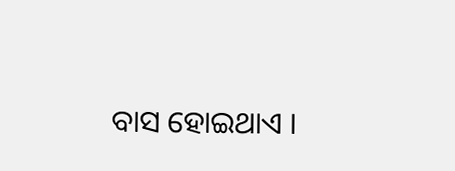ବାସ ହୋଇଥାଏ ।